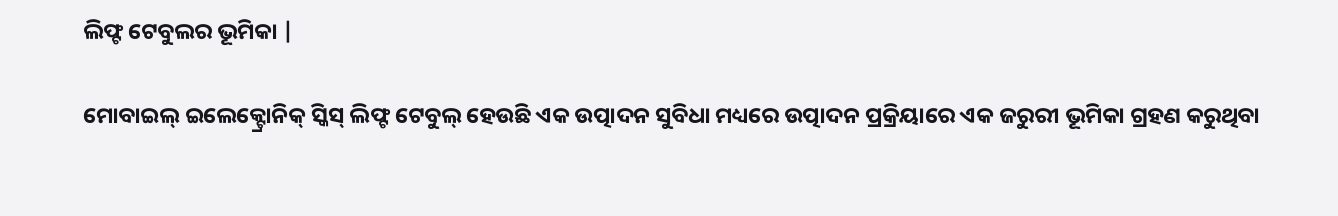ଲିଫ୍ଟ ଟେବୁଲର ଭୂମିକା |

ମୋବାଇଲ୍ ଇଲେକ୍ଟ୍ରୋନିକ୍ ସ୍କିସ୍ ଲିଫ୍ଟ ଟେବୁଲ୍ ହେଉଛି ଏକ ଉତ୍ପାଦନ ସୁବିଧା ମଧ୍ୟରେ ଉତ୍ପାଦନ ପ୍ରକ୍ରିୟାରେ ଏକ ଜରୁରୀ ଭୂମିକା ଗ୍ରହଣ କରୁଥିବା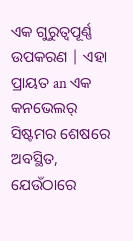ଏକ ଗୁରୁତ୍ୱପୂର୍ଣ୍ଣ ଉପକରଣ | ଏହା ପ୍ରାୟତ an ଏକ କନଭେଲର୍ ସିଷ୍ଟମର ଶେଷରେ ଅବସ୍ଥିତ, ଯେଉଁଠାରେ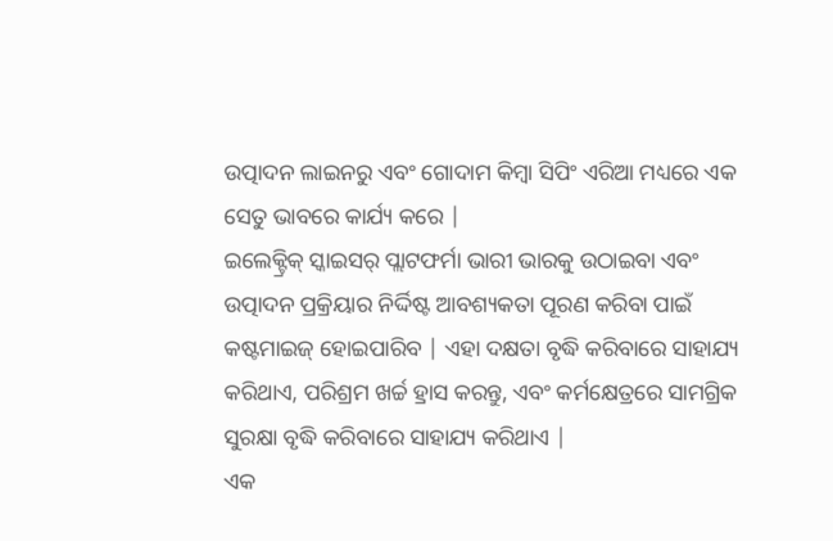ଉତ୍ପାଦନ ଲାଇନରୁ ଏବଂ ଗୋଦାମ କିମ୍ବା ସିପିଂ ଏରିଆ ମଧ୍ୟରେ ଏକ ସେତୁ ଭାବରେ କାର୍ଯ୍ୟ କରେ |
ଇଲେକ୍ଟ୍ରିକ୍ ସ୍କାଇସର୍ ପ୍ଲାଟଫର୍ମା ଭାରୀ ଭାରକୁ ଉଠାଇବା ଏବଂ ଉତ୍ପାଦନ ପ୍ରକ୍ରିୟାର ନିର୍ଦ୍ଦିଷ୍ଟ ଆବଶ୍ୟକତା ପୂରଣ କରିବା ପାଇଁ କଷ୍ଟମାଇଜ୍ ହୋଇପାରିବ | ଏହା ଦକ୍ଷତା ବୃଦ୍ଧି କରିବାରେ ସାହାଯ୍ୟ କରିଥାଏ, ପରିଶ୍ରମ ଖର୍ଚ୍ଚ ହ୍ରାସ କରନ୍ତୁ, ଏବଂ କର୍ମକ୍ଷେତ୍ରରେ ସାମଗ୍ରିକ ସୁରକ୍ଷା ବୃଦ୍ଧି କରିବାରେ ସାହାଯ୍ୟ କରିଥାଏ |
ଏକ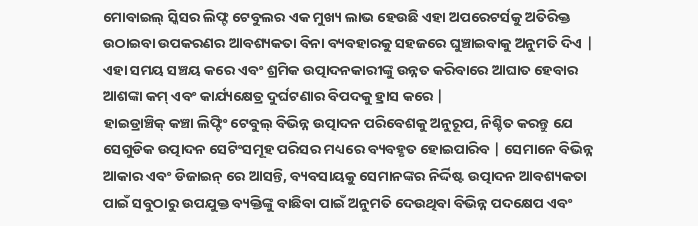ମୋବାଇଲ୍ ସ୍କିସର ଲିଫ୍ଟ ଟେବୁଲର ଏକ ମୁଖ୍ୟ ଲାଭ ହେଉଛି ଏହା ଅପରେଟର୍ସକୁ ଅତିରିକ୍ତ ଉଠାଇବା ଉପକରଣର ଆବଶ୍ୟକତା ବିନା ବ୍ୟବହାରକୁ ସହଜରେ ଘୁଞ୍ଚାଇବାକୁ ଅନୁମତି ଦିଏ | ଏହା ସମୟ ସଞ୍ଚୟ କରେ ଏବଂ ଶ୍ରମିକ ଉତ୍ପାଦନକାରୀଙ୍କୁ ଉନ୍ନତ କରିବାରେ ଆଘାତ ହେବାର ଆଶଙ୍କା କମ୍ ଏବଂ କାର୍ଯ୍ୟକ୍ଷେତ୍ର ଦୁର୍ଘଟଣାର ବିପଦକୁ ହ୍ରାସ କରେ |
ହାଇଡ୍ରାଞ୍ଚିକ୍ କଞ୍ଚା ଲିଫ୍ଟିଂ ଟେବୁଲ୍ ବିଭିନ୍ନ ଉତ୍ପାଦନ ପରିବେଶକୁ ଅନୁରୂପ, ନିଶ୍ଚିତ କରନ୍ତୁ ଯେ ସେଗୁଡିକ ଉତ୍ପାଦନ ସେଟିଂସମୂହ ପରିସର ମଧ୍ୟରେ ବ୍ୟବହୃତ ହୋଇପାରିବ | ସେମାନେ ବିଭିନ୍ନ ଆକାର ଏବଂ ଡିଜାଇନ୍ ରେ ଆସନ୍ତି, ବ୍ୟବସାୟକୁ ସେମାନଙ୍କର ନିର୍ଦ୍ଦିଷ୍ଟ ଉତ୍ପାଦନ ଆବଶ୍ୟକତା ପାଇଁ ସବୁଠାରୁ ଉପଯୁକ୍ତ ବ୍ୟକ୍ତିଙ୍କୁ ବାଛିବା ପାଇଁ ଅନୁମତି ଦେଉଥିବା ବିଭିନ୍ନ ପଦକ୍ଷେପ ଏବଂ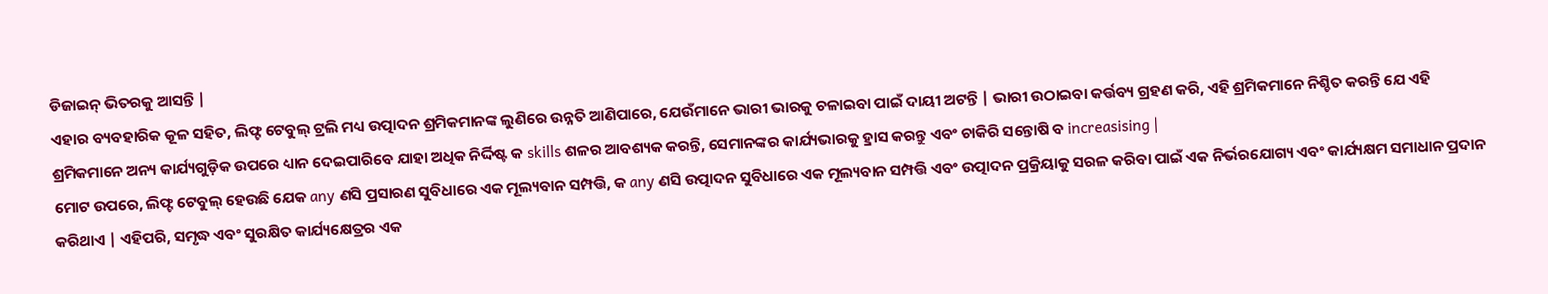ଡିଜାଇନ୍ ଭିତରକୁ ଆସନ୍ତି |
ଏହାର ବ୍ୟବହାରିକ କୂଳ ସହିତ, ଲିଫ୍ଟ ଟେବୁଲ୍ ଟ୍ରଲି ମଧ୍ୟ ଉତ୍ପାଦନ ଶ୍ରମିକମାନଙ୍କ ଲୁଣିରେ ଉନ୍ନତି ଆଣିପାରେ, ଯେଉଁମାନେ ଭାରୀ ଭାରକୁ ଚଳାଇବା ପାଇଁ ଦାୟୀ ଅଟନ୍ତି | ଭାରୀ ଉଠାଇବା କର୍ତ୍ତବ୍ୟ ଗ୍ରହଣ କରି, ଏହି ଶ୍ରମିକମାନେ ନିଶ୍ଚିତ କରନ୍ତି ଯେ ଏହି ଶ୍ରମିକମାନେ ଅନ୍ୟ କାର୍ଯ୍ୟଗୁଡ଼ିକ ଉପରେ ଧ୍ୟାନ ଦେଇପାରିବେ ଯାହା ଅଧିକ ନିର୍ଦ୍ଦିଷ୍ଟ କ skills ଶଳର ଆବଶ୍ୟକ କରନ୍ତି, ସେମାନଙ୍କର କାର୍ଯ୍ୟଭାରକୁ ହ୍ରାସ କରନ୍ତୁ ଏବଂ ଚାକିରି ସନ୍ତୋଷି ବ increasising |
ମୋଟ ଉପରେ, ଲିଫ୍ଟ ଟେବୁଲ୍ ହେଉଛି ଯେକ any ଣସି ପ୍ରସାରଣ ସୁବିଧାରେ ଏକ ମୂଲ୍ୟବାନ ସମ୍ପତ୍ତି, କ any ଣସି ଉତ୍ପାଦନ ସୁବିଧାରେ ଏକ ମୂଲ୍ୟବାନ ସମ୍ପତ୍ତି ଏବଂ ଉତ୍ପାଦନ ପ୍ରକ୍ରିୟାକୁ ସରଳ କରିବା ପାଇଁ ଏକ ନିର୍ଭରଯୋଗ୍ୟ ଏବଂ କାର୍ଯ୍ୟକ୍ଷମ ସମାଧାନ ପ୍ରଦାନ କରିଥାଏ | ଏହିପରି, ସମୃଦ୍ଧ ଏବଂ ସୁରକ୍ଷିତ କାର୍ଯ୍ୟକ୍ଷେତ୍ରର ଏକ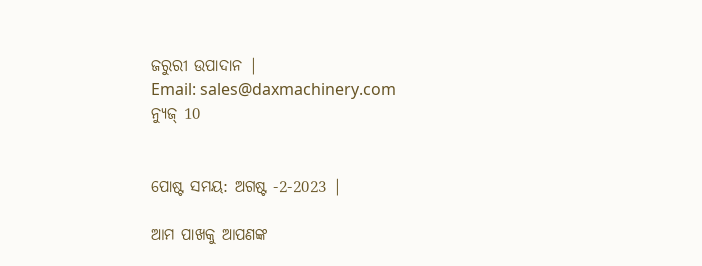ଜରୁରୀ ଉପାଦାନ |
Email: sales@daxmachinery.com
ନ୍ୟୁଜ୍ 10


ପୋଷ୍ଟ ସମୟ: ଅଗଷ୍ଟ -2-2023 |

ଆମ ପାଖକୁ ଆପଣଙ୍କ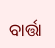ବାର୍ତ୍ତା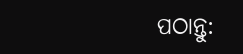ପଠାନ୍ତୁ: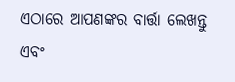ଏଠାରେ ଆପଣଙ୍କର ବାର୍ତ୍ତା ଲେଖନ୍ତୁ ଏବଂ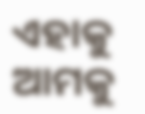ଏହାକୁ ଆମକୁ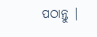ପଠାନ୍ତୁ |